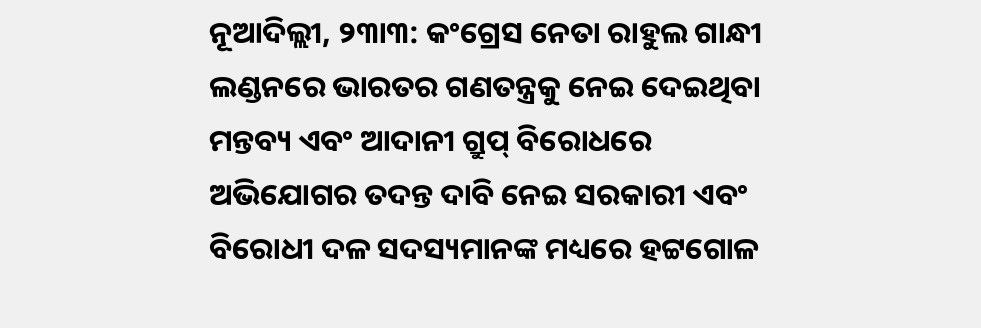ନୂଆଦିଲ୍ଲୀ, ୨୩ା୩: କଂଗ୍ରେସ ନେତା ରାହୁଲ ଗାନ୍ଧୀ ଲଣ୍ଡନରେ ଭାରତର ଗଣତନ୍ତ୍ରକୁ ନେଇ ଦେଇଥିବା ମନ୍ତବ୍ୟ ଏବଂ ଆଦାନୀ ଗ୍ରୁପ୍ ବିରୋଧରେ ଅଭିଯୋଗର ତଦନ୍ତ ଦାବି ନେଇ ସରକାରୀ ଏବଂ ବିରୋଧୀ ଦଳ ସଦସ୍ୟମାନଙ୍କ ମଧ୍ୟରେ ହଟ୍ଟଗୋଳ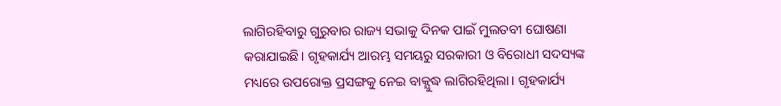ଲାଗିରହିବାରୁ ଗୁରୁବାର ରାଜ୍ୟ ସଭାକୁ ଦିନକ ପାଇଁ ମୁଲତବୀ ଘୋଷଣା କରାଯାଇଛି। ଗୃହକାର୍ଯ୍ୟ ଆରମ୍ଭ ସମୟରୁ ସରକାରୀ ଓ ବିରୋଧୀ ସଦସ୍ୟଙ୍କ ମଧ୍ୟରେ ଉପରୋକ୍ତ ପ୍ରସଙ୍ଗକୁ ନେଇ ବାକ୍ଯୁଦ୍ଧ ଲାଗିରହିଥିଲା। ଗୃହକାର୍ଯ୍ୟ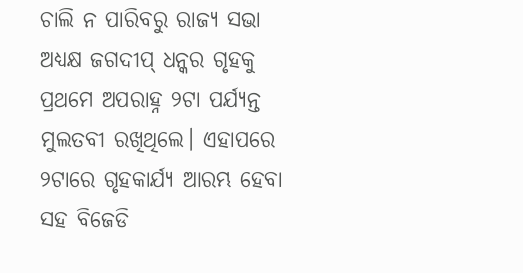ଚାଲି ନ ପାରିବରୁ ରାଜ୍ୟ ସଭା ଅଧ୍ୟକ୍ଷ ଜଗଦୀପ୍ ଧନ୍କର ଗୃହକୁ ପ୍ରଥମେ ଅପରାହ୍ନ ୨ଟା ପର୍ଯ୍ୟନ୍ତ ମୁଲତବୀ ରଖିଥିଲେ। ଏହାପରେ ୨ଟାରେ ଗୃହକାର୍ଯ୍ୟ ଆରମ୍ଭ ହେବା ସହ ବିଜେଡି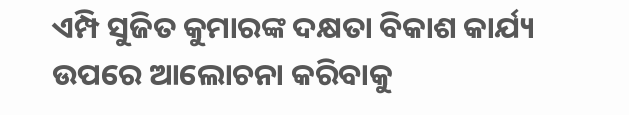ଏମ୍ପି ସୁଜିତ କୁମାରଙ୍କ ଦକ୍ଷତା ବିକାଶ କାର୍ଯ୍ୟ ଉପରେ ଆଲୋଚନା କରିବାକୁ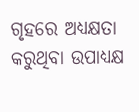ଗୃହରେ ଅଧ୍ୟକ୍ଷତା କରୁଥିବା ଉପାଧ୍ୟକ୍ଷ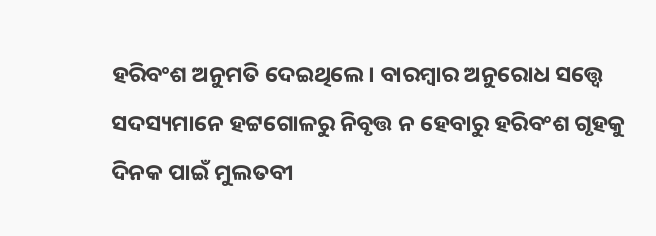ହରିବଂଶ ଅନୁମତି ଦେଇଥିଲେ। ବାରମ୍ବାର ଅନୁରୋଧ ସତ୍ତ୍ୱେ ସଦସ୍ୟମାନେ ହଟ୍ଟଗୋଳରୁ ନିବୃତ୍ତ ନ ହେବାରୁ ହରିବଂଶ ଗୃହକୁ ଦିନକ ପାଇଁ ମୁଲତବୀ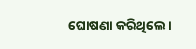ଘୋଷଣା କରିଥିଲେ।